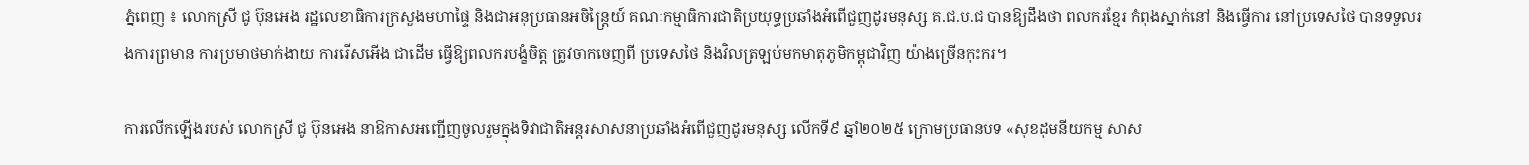ភ្នំពេញ ៖ លោកស្រី ជូ ប៊ុនអេង រដ្ឋលេខាធិការក្រសួងមហាផ្ទៃ និងជាអនុប្រធានអចិន្ត្រៃយ៍ គណៈកម្មាធិការជាតិប្រយុទ្ធប្រឆាំងអំពើជួញដូរមនុស្ស គ.ជ.ប.ជ បានឱ្យដឹងថា ពលករខ្មែរ កំពុងស្នាក់នៅ និងធ្វើការ នៅប្រទេសថៃ បានទទួលរងការព្រមាន ការប្រមាថមាក់ងាយ ការរើសអើង ជាដើម ធ្វើឱ្យពលករបង្ខំចិត្ត ត្រូវចាកចេញពី ប្រទេសថៃ និងវិលត្រឡប់មកមាតុភូមិកម្ពុជាវិញ យ៉ាងច្រើនកុះករ។

ការលើកឡើងរបស់ លោកស្រី ជូ ប៊ុនអេង នាឱកាសអញ្ជើញចូលរួមក្នុងទិវាជាតិអន្តរសាសនាប្រឆាំងអំពើជួញដូរមនុស្ស លើកទី៩ ឆ្នាំ២០២៥ ក្រោមប្រធានបទ «សុខដុមនីយកម្ម សាស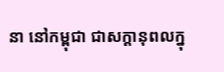នា នៅកម្ពុជា ជាសក្តានុពលក្នុ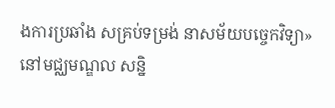ងការប្រឆាំង សគ្រប់ទម្រង់ នាសម័យបច្ចេកវិទ្យា» នៅមជ្ឈមណ្ឌល សន្និ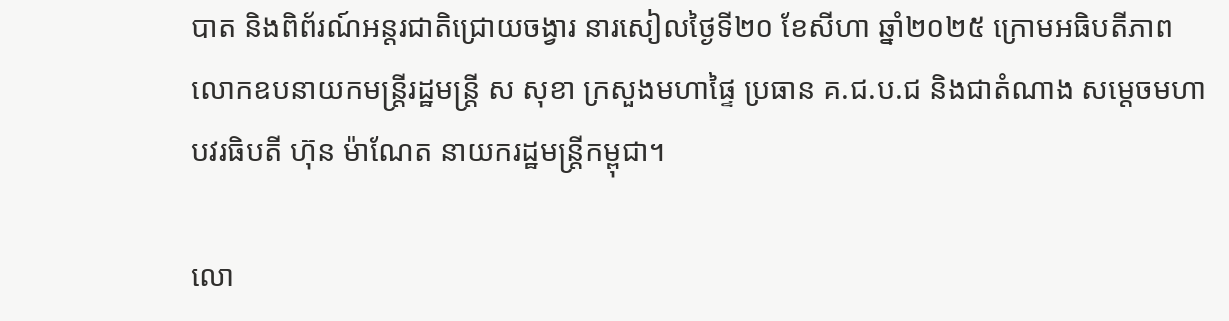បាត និងពិព័រណ៍អន្តរជាតិជ្រោយចង្វារ នារសៀលថ្ងៃទី២០ ខែសីហា ឆ្នាំ២០២៥ ក្រោមអធិបតីភាព លោកឧបនាយកមន្រ្តីរដ្ឋមន្រ្តី ស សុខា ក្រសួងមហាផ្ទៃ ប្រធាន គ.ជ.ប.ជ និងជាតំណាង សម្តេចមហាបវរធិបតី ហ៊ុន ម៉ាណែត នាយករដ្ឋមន្រ្តីកម្ពុជា។

លោ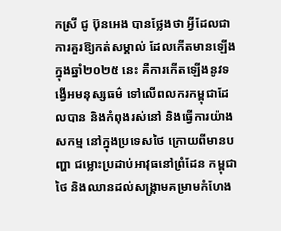កស្រី ជូ ប៊ុនអេង បានថ្លែងថា អ្វីដែលជាការគួរឱ្យកត់សម្គាល់ ដែលកើតមានឡើងក្នុងឆ្នាំ២០២៥ នេះ គឺការកើតឡើងនូវទង្វើអមនុស្សធម៌ ទៅលើពលករកម្ពុជាដែលបាន និងកំពុងរស់នៅ និងធ្វើការយ៉ាងសកម្ម នៅក្នុងប្រទេសថៃ ក្រោយពីមានបញ្ហា ជម្លោះប្រដាប់អាវុធនៅព្រំដែន កម្ពុជា ថៃ និងឈានដល់សង្គ្រាមគម្រាមកំហែង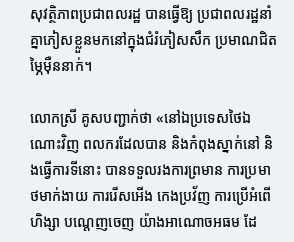សុវត្ថិភាពប្រជាពលរដ្ឋ បានធ្វើឱ្យ ប្រជាពលរដ្ឋនាំគ្នាភៀសខ្លួនមកនៅក្នុងជំរំភៀសសឹក ប្រមាណជិតម្ភៃម៉ឺននាក់។

លោកស្រី គូសបញ្ជាក់ថា «នៅឯប្រទេសថៃឯណោះវិញ ពលករដែលបាន និងកំពុងស្នាក់នៅ និងធ្វើការទីនោះ បានទទួលរងការព្រមាន ការប្រមាថមាក់ងាយ ការរើសអើង កេងប្រវ័ញ ការប្រើអំពើហិង្សា បណ្តេញចេញ យ៉ាងអាណោចអធម ដែ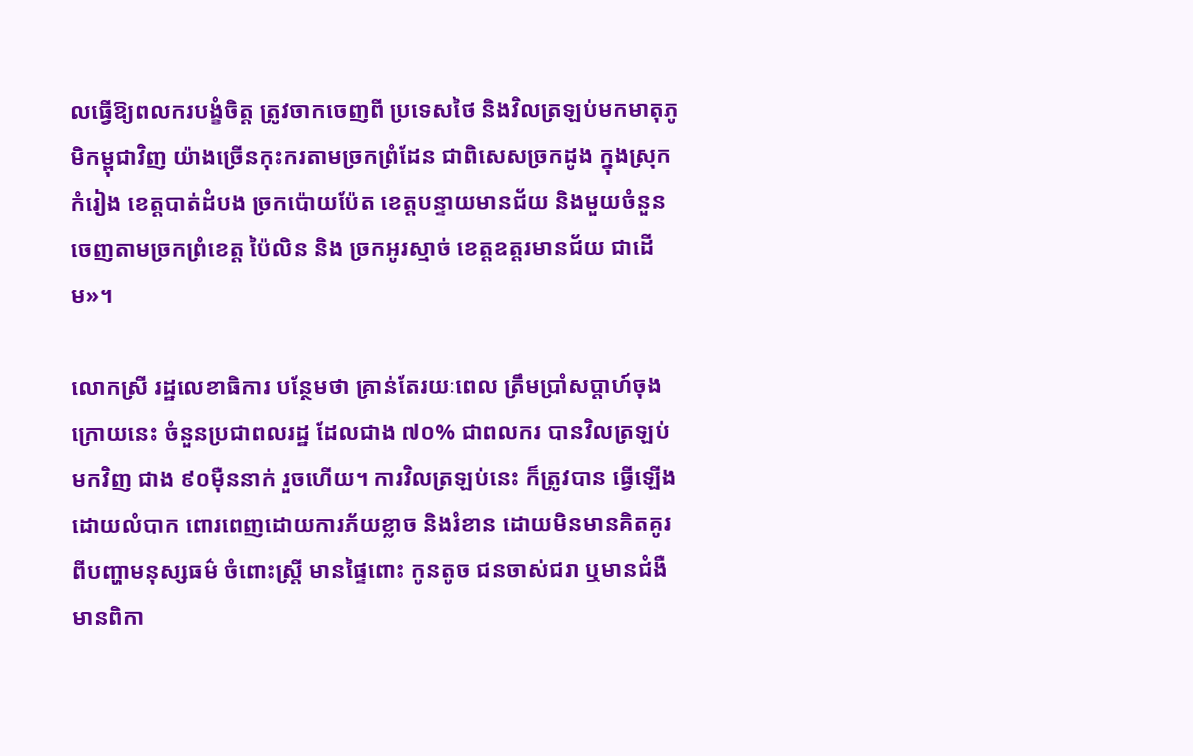លធ្វើឱ្យពលករបង្ខំចិត្ត ត្រូវចាកចេញពី ប្រទេសថៃ និងវិលត្រឡប់មកមាតុភូមិកម្ពុជាវិញ យ៉ាងច្រើនកុះករតាមច្រកព្រំដែន ជាពិសេសច្រកដូង ក្នុងស្រុក កំរៀង ខេត្តបាត់ដំបង ច្រកប៉ោយប៉ែត ខេត្តបន្ទាយមានជ័យ និងមួយចំនួន ចេញតាមច្រកព្រំខេត្ត ប៉ៃលិន និង ច្រកអូរស្មាច់ ខេត្តឧត្តរមានជ័យ ជាដើម»។

លោកស្រី រដ្ឋលេខាធិការ បន្ថែមថា គ្រាន់តែរយៈពេល ត្រឹមប្រាំសប្តាហ៍ចុងក្រោយនេះ ចំនួនប្រជាពលរដ្ឋ ដែលជាង ៧០% ជាពលករ បានវិលត្រឡប់មកវិញ ជាង ៩០ម៉ឺននាក់ រួចហើយ។ ការវិលត្រឡប់នេះ ក៏ត្រូវបាន ធ្វើឡើងដោយលំបាក ពោរពេញដោយការភ័យខ្លាច និងរំខាន ដោយមិនមានគិតគូរពីបញ្ហាមនុស្សធម៌ ចំពោះស្ត្រី មានផ្ទៃពោះ កូនតូច ជនចាស់ជរា ឬមានជំងឺ មានពិកា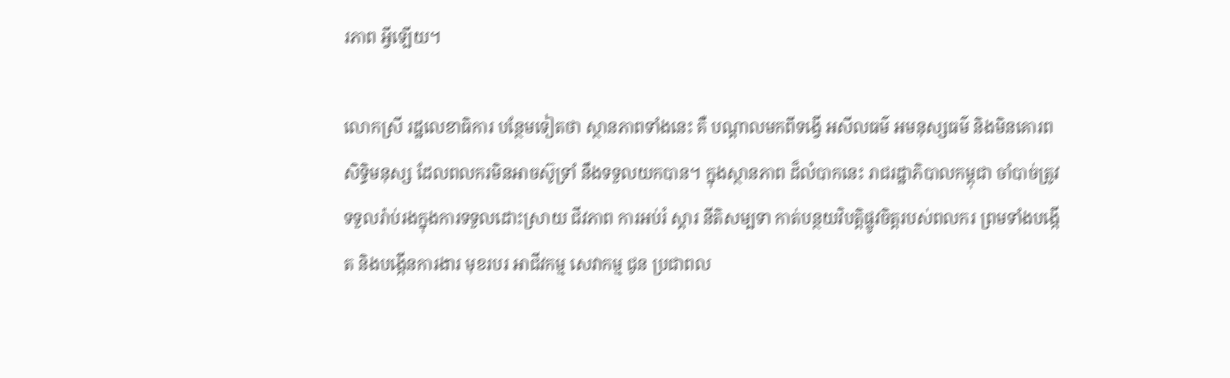រភាព អ្វីឡើយ។

លោកស្រី រដ្ឋលេខាធិការ បន្ថែមទៀតថា ស្ថានភាពទាំងនេះ គឺ បណ្តាលមកពីទង្វើ អសីលធម៌ អមនុស្សធម៌ និងមិនគោរពសិទ្ធិមនុស្ស ដែលពលករមិនអាចស៊ូទ្រាំ នឹងទទួលយកបាន។ ក្នុងស្ថានភាព ដ៏លំបាកនេះ រាជរដ្ឋាភិបាលកម្ពុជា ចាំបាច់ត្រូវទទួលរ៉ាប់រងក្នុងការទទួលដោះស្រាយ ជីវភាព ការអប់រំ ស្តារ នីតិសម្បទា កាត់បន្ថយវិបត្តិផ្លូវចិត្តរបស់ពលករ ព្រមទាំងបង្កើត និងបង្កើនការងារ មុខរបរ អាជីវកម្ម សេវាកម្ម ជូន ប្រជាពល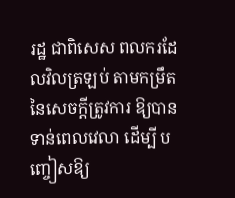រដ្ឋ ជាពិសេស ពលករដែលវិលត្រឡប់ តាមកម្រឹតនៃសេចក្តីត្រូវការ ឱ្យបានទាន់ពេលវេលា ដើម្បី បញ្ចៀសឱ្យ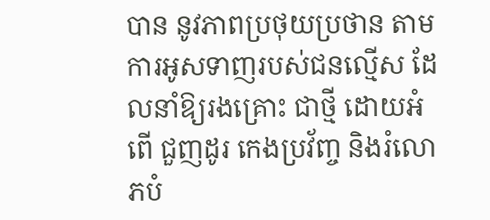បាន នូវភាពប្រថុយប្រថាន តាមការអូសទាញរបស់ជនល្មើស ដែលនាំឱ្យរងគ្រោះ ជាថ្មី ដោយអំពើ ជួញដូរ កេងប្រវ័ញ្ច និងរំលោភបំ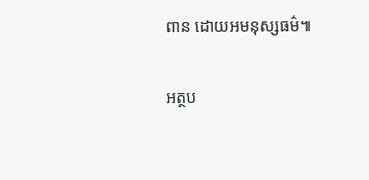ពាន ដោយអមនុស្សធម៌៕

អត្ថប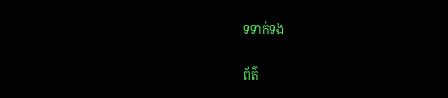ទទាក់ទង

ព័ត៌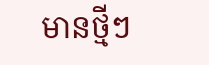មានថ្មីៗ